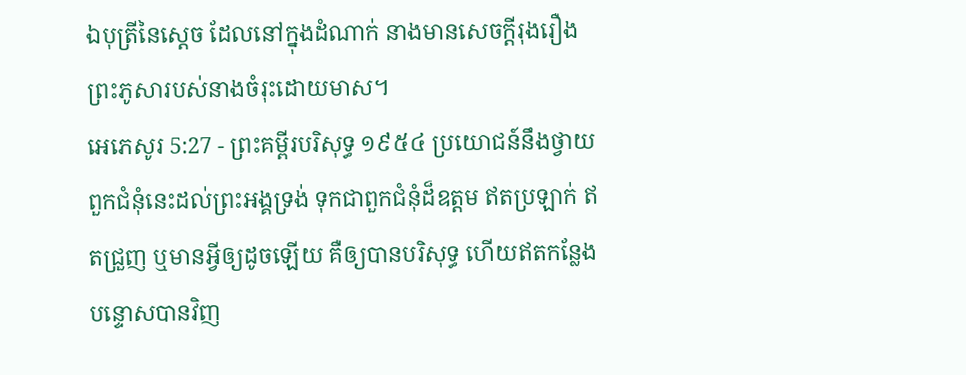ឯបុត្រីនៃស្តេច ដែលនៅក្នុងដំណាក់ នាងមានសេចក្ដីរុងរឿង ព្រះភូសារបស់នាងចំរុះដោយមាស។
អេភេសូរ 5:27 - ព្រះគម្ពីរបរិសុទ្ធ ១៩៥៤ ប្រយោជន៍នឹងថ្វាយពួកជំនុំនេះដល់ព្រះអង្គទ្រង់ ទុកជាពួកជំនុំដ៏ឧត្តម ឥតប្រឡាក់ ឥតជ្រួញ ឬមានអ្វីឲ្យដូចឡើយ គឺឲ្យបានបរិសុទ្ធ ហើយឥតកន្លែងបន្ទោសបានវិញ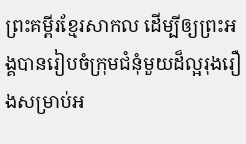ព្រះគម្ពីរខ្មែរសាកល ដើម្បីឲ្យព្រះអង្គបានរៀបចំក្រុមជំនុំមួយដ៏ល្អរុងរឿងសម្រាប់អ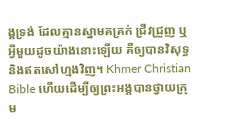ង្គទ្រង់ ដែលគ្មានស្នាមគគ្រក់ ជ្រីវជ្រួញ ឬអ្វីមួយដូចយ៉ាងនោះឡើយ គឺឲ្យបានវិសុទ្ធ និងឥតសៅហ្មងវិញ។ Khmer Christian Bible ហើយដើម្បីឲ្យព្រះអង្គបានថ្វាយក្រុម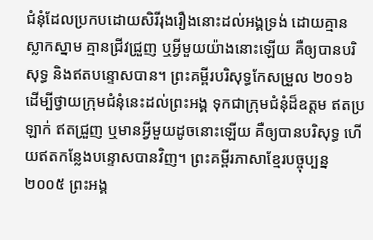ជំនុំដែលប្រកបដោយសិរីរុងរឿងនោះដល់អង្គទ្រង់ ដោយគ្មានស្លាកស្នាម គ្មានជ្រីវជ្រួញ ឬអ្វីមួយយ៉ាងនោះឡើយ គឺឲ្យបានបរិសុទ្ធ និងឥតបន្ទោសបាន។ ព្រះគម្ពីរបរិសុទ្ធកែសម្រួល ២០១៦ ដើម្បីថ្វាយក្រុមជំនុំនេះដល់ព្រះអង្គ ទុកជាក្រុមជំនុំដ៏ឧត្តម ឥតប្រឡាក់ ឥតជ្រួញ ឬមានអ្វីមួយដូចនោះឡើយ គឺឲ្យបានបរិសុទ្ធ ហើយឥតកន្លែងបន្ទោសបានវិញ។ ព្រះគម្ពីរភាសាខ្មែរបច្ចុប្បន្ន ២០០៥ ព្រះអង្គ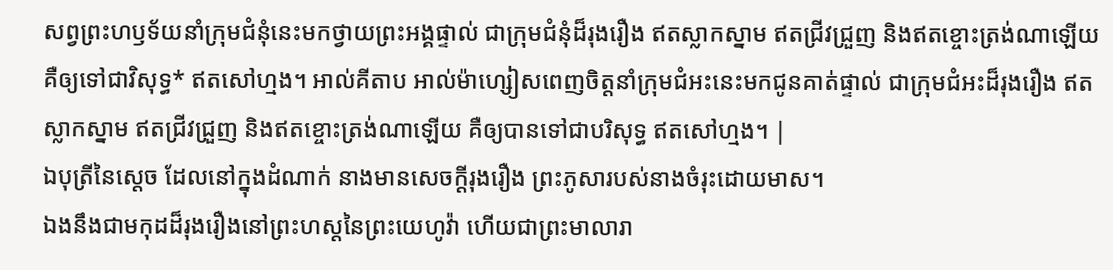សព្វព្រះហឫទ័យនាំក្រុមជំនុំនេះមកថ្វាយព្រះអង្គផ្ទាល់ ជាក្រុមជំនុំដ៏រុងរឿង ឥតស្លាកស្នាម ឥតជ្រីវជ្រួញ និងឥតខ្ចោះត្រង់ណាឡើយ គឺឲ្យទៅជាវិសុទ្ធ* ឥតសៅហ្មង។ អាល់គីតាប អាល់ម៉ាហ្សៀសពេញចិត្តនាំក្រុមជំអះនេះមកជូនគាត់ផ្ទាល់ ជាក្រុមជំអះដ៏រុងរឿង ឥតស្លាកស្នាម ឥតជ្រីវជ្រួញ និងឥតខ្ចោះត្រង់ណាឡើយ គឺឲ្យបានទៅជាបរិសុទ្ធ ឥតសៅហ្មង។ |
ឯបុត្រីនៃស្តេច ដែលនៅក្នុងដំណាក់ នាងមានសេចក្ដីរុងរឿង ព្រះភូសារបស់នាងចំរុះដោយមាស។
ឯងនឹងជាមកុដដ៏រុងរឿងនៅព្រះហស្តនៃព្រះយេហូវ៉ា ហើយជាព្រះមាលារា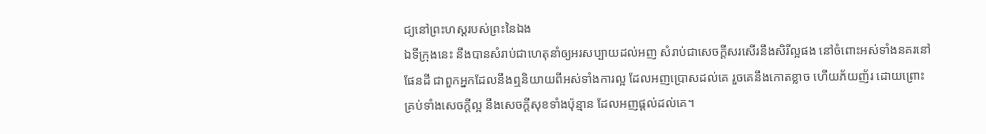ជ្យនៅព្រះហស្តរបស់ព្រះនៃឯង
ឯទីក្រុងនេះ នឹងបានសំរាប់ជាហេតុនាំឲ្យអរសប្បាយដល់អញ សំរាប់ជាសេចក្ដីសរសើរនឹងសិរីល្អផង នៅចំពោះអស់ទាំងនគរនៅផែនដី ជាពួកអ្នកដែលនឹងឮនិយាយពីអស់ទាំងការល្អ ដែលអញប្រោសដល់គេ រួចគេនឹងកោតខ្លាច ហើយភ័យញ័រ ដោយព្រោះគ្រប់ទាំងសេចក្ដីល្អ នឹងសេចក្ដីសុខទាំងប៉ុន្មាន ដែលអញផ្តល់ដល់គេ។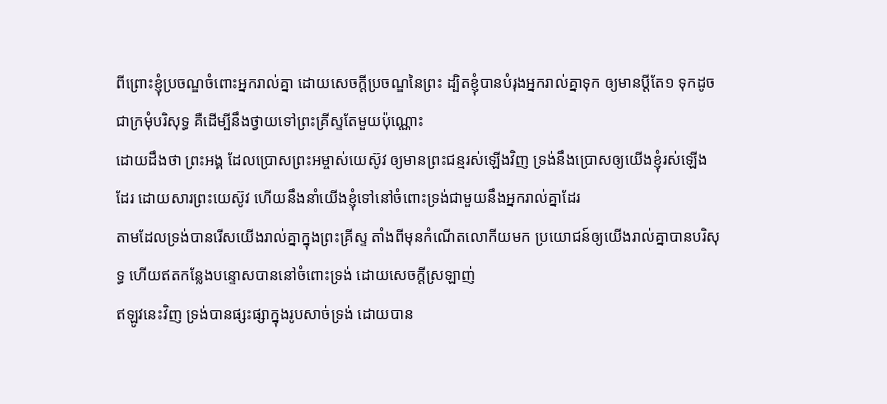ពីព្រោះខ្ញុំប្រចណ្ឌចំពោះអ្នករាល់គ្នា ដោយសេចក្ដីប្រចណ្ឌនៃព្រះ ដ្បិតខ្ញុំបានបំរុងអ្នករាល់គ្នាទុក ឲ្យមានប្ដីតែ១ ទុកដូចជាក្រមុំបរិសុទ្ធ គឺដើម្បីនឹងថ្វាយទៅព្រះគ្រីស្ទតែមួយប៉ុណ្ណោះ
ដោយដឹងថា ព្រះអង្គ ដែលប្រោសព្រះអម្ចាស់យេស៊ូវ ឲ្យមានព្រះជន្មរស់ឡើងវិញ ទ្រង់នឹងប្រោសឲ្យយើងខ្ញុំរស់ឡើងដែរ ដោយសារព្រះយេស៊ូវ ហើយនឹងនាំយើងខ្ញុំទៅនៅចំពោះទ្រង់ជាមួយនឹងអ្នករាល់គ្នាដែរ
តាមដែលទ្រង់បានរើសយើងរាល់គ្នាក្នុងព្រះគ្រីស្ទ តាំងពីមុនកំណើតលោកីយមក ប្រយោជន៍ឲ្យយើងរាល់គ្នាបានបរិសុទ្ធ ហើយឥតកន្លែងបន្ទោសបាននៅចំពោះទ្រង់ ដោយសេចក្ដីស្រឡាញ់
ឥឡូវនេះវិញ ទ្រង់បានផ្សះផ្សាក្នុងរូបសាច់ទ្រង់ ដោយបាន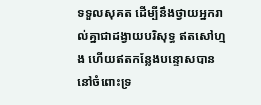ទទួលសុគត ដើម្បីនឹងថ្វាយអ្នករាល់គ្នាជាដង្វាយបរិសុទ្ធ ឥតសៅហ្មង ហើយឥតកន្លែងបន្ទោសបាន នៅចំពោះទ្រ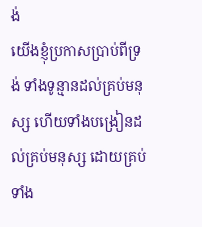ង់
យើងខ្ញុំប្រកាសប្រាប់ពីទ្រង់ ទាំងទូន្មានដល់គ្រប់មនុស្ស ហើយទាំងបង្រៀនដល់គ្រប់មនុស្ស ដោយគ្រប់ទាំង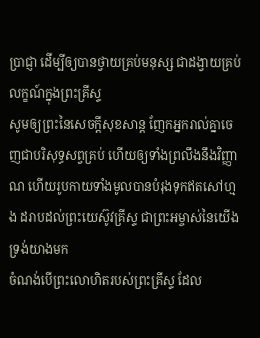ប្រាជ្ញា ដើម្បីឲ្យបានថ្វាយគ្រប់មនុស្ស ជាដង្វាយគ្រប់លក្ខណ៍ក្នុងព្រះគ្រីស្ទ
សូមឲ្យព្រះនៃសេចក្ដីសុខសាន្ត ញែកអ្នករាល់គ្នាចេញជាបរិសុទ្ធសព្វគ្រប់ ហើយឲ្យទាំងព្រលឹងនឹងវិញ្ញាណ ហើយរូបកាយទាំងមូលបានបំរុងទុកឥតសៅហ្មង ដរាបដល់ព្រះយេស៊ូវគ្រីស្ទ ជាព្រះអម្ចាស់នៃយើង ទ្រង់យាងមក
ចំណង់បើព្រះលោហិតរបស់ព្រះគ្រីស្ទ ដែល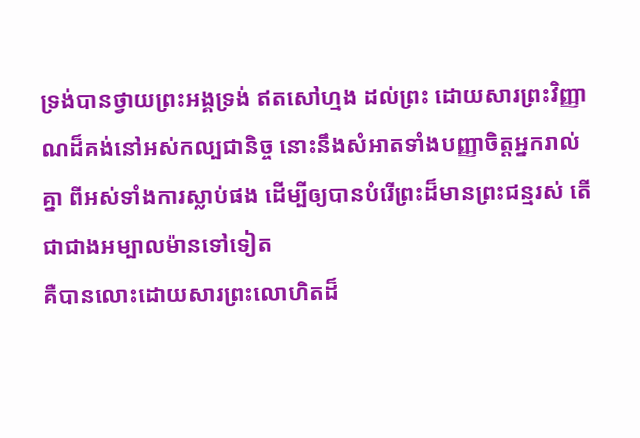ទ្រង់បានថ្វាយព្រះអង្គទ្រង់ ឥតសៅហ្មង ដល់ព្រះ ដោយសារព្រះវិញ្ញាណដ៏គង់នៅអស់កល្បជានិច្ច នោះនឹងសំអាតទាំងបញ្ញាចិត្តអ្នករាល់គ្នា ពីអស់ទាំងការស្លាប់ផង ដើម្បីឲ្យបានបំរើព្រះដ៏មានព្រះជន្មរស់ តើជាជាងអម្បាលម៉ានទៅទៀត
គឺបានលោះដោយសារព្រះលោហិតដ៏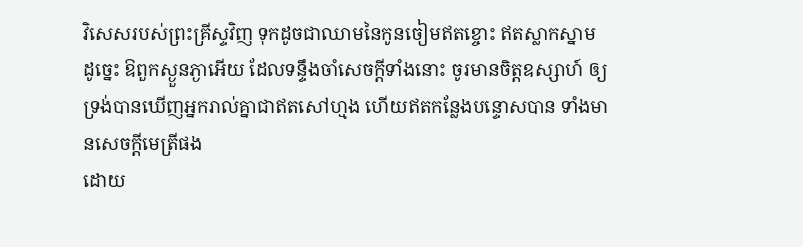វិសេសរបស់ព្រះគ្រីស្ទវិញ ទុកដូចជាឈាមនៃកូនចៀមឥតខ្ចោះ ឥតស្លាកស្នាម
ដូច្នេះ ឱពួកស្ងួនភ្ងាអើយ ដែលទន្ទឹងចាំសេចក្ដីទាំងនោះ ចូរមានចិត្តឧស្សាហ៍ ឲ្យទ្រង់បានឃើញអ្នករាល់គ្នាជាឥតសៅហ្មង ហើយឥតកន្លែងបន្ទោសបាន ទាំងមានសេចក្ដីមេត្រីផង
ដោយ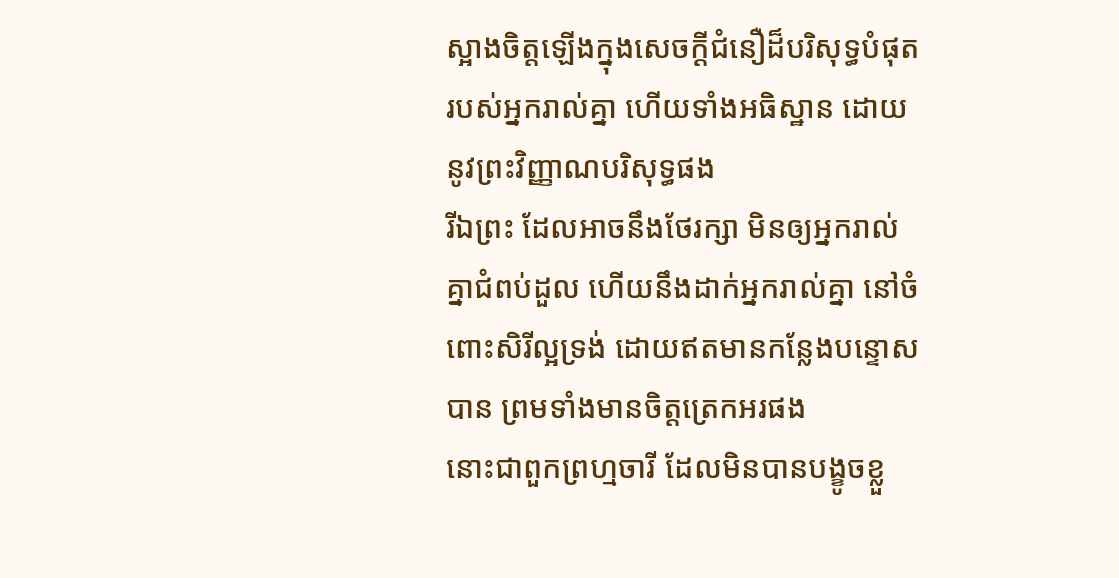ស្អាងចិត្តឡើងក្នុងសេចក្ដីជំនឿដ៏បរិសុទ្ធបំផុតរបស់អ្នករាល់គ្នា ហើយទាំងអធិស្ឋាន ដោយនូវព្រះវិញ្ញាណបរិសុទ្ធផង
រីឯព្រះ ដែលអាចនឹងថែរក្សា មិនឲ្យអ្នករាល់គ្នាជំពប់ដួល ហើយនឹងដាក់អ្នករាល់គ្នា នៅចំពោះសិរីល្អទ្រង់ ដោយឥតមានកន្លែងបន្ទោសបាន ព្រមទាំងមានចិត្តត្រេកអរផង
នោះជាពួកព្រហ្មចារី ដែលមិនបានបង្ខូចខ្លួ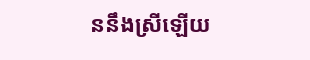ននឹងស្រីឡើយ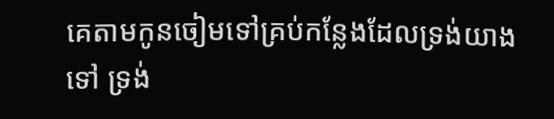គេតាមកូនចៀមទៅគ្រប់កន្លែងដែលទ្រង់យាងទៅ ទ្រង់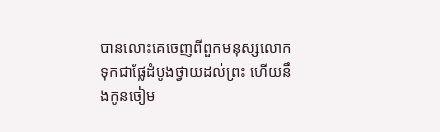បានលោះគេចេញពីពួកមនុស្សលោក ទុកជាផ្លែដំបូងថ្វាយដល់ព្រះ ហើយនឹងកូនចៀម